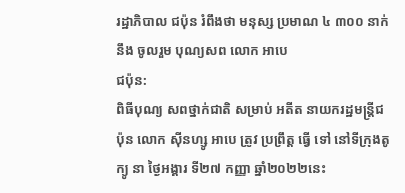រដ្ឋាភិបាល ជប៉ុន រំពឹងថា មនុស្ស ប្រមាណ ៤ ៣០០ នាក់ នឹង ចូលរួម បុណ្យសព លោក អាបេ
ជប៉ុន:
ពិធីបុណ្យ សពថ្នាក់ជាតិ សម្រាប់ អតីត នាយករដ្ឋមន្ត្រីជប៉ុន លោក ស៊ីនហ្សូ អាបេ ត្រូវ ប្រព្រឹត្ត ធ្វើ ទៅ នៅទីក្រុងតូក្យូ នា ថ្ងៃអង្គារ ទី២៧ កញ្ញា ឆ្នាំ២០២២នេះ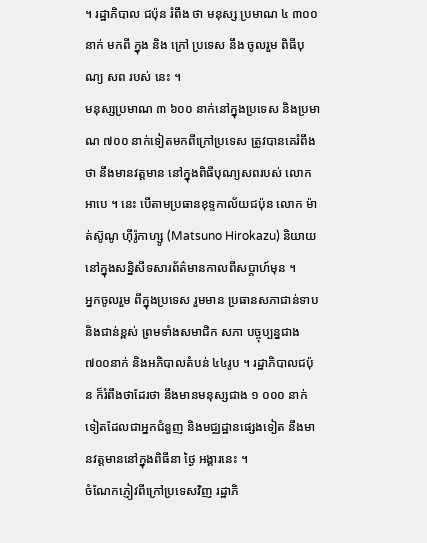។ រដ្ឋាភិបាល ជប៉ុន រំពឹង ថា មនុស្ស ប្រមាណ ៤ ៣០០ នាក់ មកពី ក្នុង និង ក្រៅ ប្រទេស នឹង ចូលរួម ពិធីបុណ្យ សព របស់ នេះ ។
មនុស្សប្រមាណ ៣ ៦០០ នាក់នៅក្នុងប្រទេស និងប្រមាណ ៧០០ នាក់ទៀតមកពីក្រៅប្រទេស ត្រូវបានគេរំពឹងថា នឹងមានវត្តមាន នៅក្នុងពិធីបុណ្យសពរបស់ លោក អាបេ ។ នេះ បើតាមប្រធានខុទ្ទកាល័យជប៉ុន លោក ម៉ាត់ស៊ូណូ ហ៊ីរ៉ូកាហ្សូ (Matsuno Hirokazu) និយាយនៅក្នុងសន្និសីទសារព័ត៌មានកាលពីសប្តាហ៍មុន ។
អ្នកចូលរួម ពីក្នុងប្រទេស រួមមាន ប្រធានសភាជាន់ទាប និងជាន់ខ្ពស់ ព្រមទាំងសមាជិក សភា បច្ចុប្បន្នជាង ៧០០នាក់ និងអភិបាលតំបន់ ៤៤រូប ។ រដ្ឋាភិបាលជប៉ុន ក៏រំពឹងថាដែរថា នឹងមានមនុស្សជាង ១ ០០០ នាក់ទៀតដែលជាអ្នកជំនួញ និងមជ្ឈដ្ឋានផ្សេងទៀត នឹងមានវត្តមាននៅក្នុងពិធីនា ថ្ងៃ អង្គារនេះ ។
ចំណែកភ្ញៀវពីក្រៅប្រទេសវិញ រដ្ឋាភិ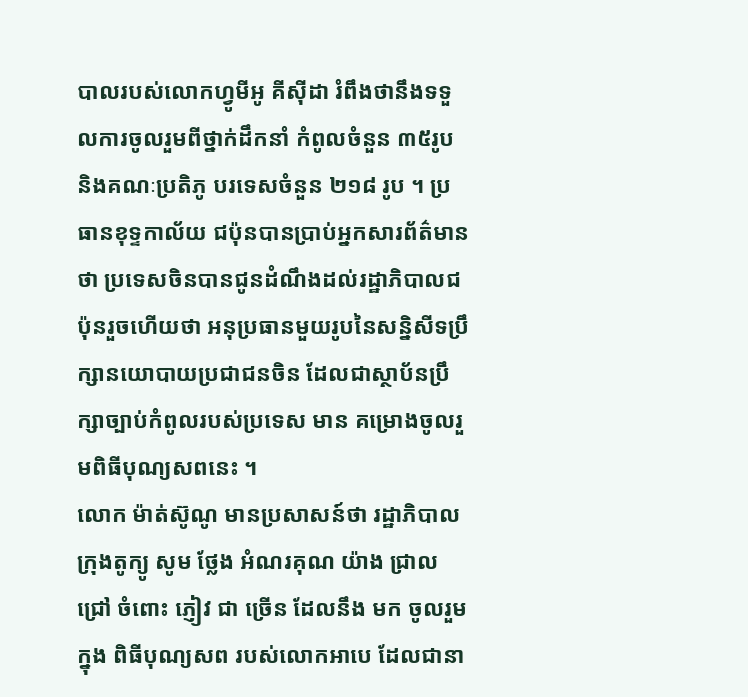បាលរបស់លោកហ្វូមីអូ គីស៊ីដា រំពឹងថានឹងទទួលការចូលរួមពីថ្នាក់ដឹកនាំ កំពូលចំនួន ៣៥រូប និងគណៈប្រតិភូ បរទេសចំនួន ២១៨ រូប ។ ប្រធានខុទ្ទកាល័យ ជប៉ុនបានប្រាប់អ្នកសារព័ត៌មានថា ប្រទេសចិនបានជូនដំណឹងដល់រដ្ឋាភិបាលជប៉ុនរួចហើយថា អនុប្រធានមួយរូបនៃសន្និសីទប្រឹក្សានយោបាយប្រជាជនចិន ដែលជាស្ថាប័នប្រឹក្សាច្បាប់កំពូលរបស់ប្រទេស មាន គម្រោងចូលរួមពិធីបុណ្យសពនេះ ។
លោក ម៉ាត់ស៊ូណូ មានប្រសាសន៍ថា រដ្ឋាភិបាល ក្រុងតូក្យូ សូម ថ្លែង អំណរគុណ យ៉ាង ជ្រាលជ្រៅ ចំពោះ ភ្ញៀវ ជា ច្រើន ដែលនឹង មក ចូលរួម ក្នុង ពិធីបុណ្យសព របស់លោកអាបេ ដែលជានា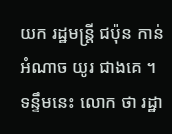យក រដ្ឋមន្ត្រី ជប៉ុន កាន់អំណាច យូរ ជាងគេ ។ ទន្ទឹមនេះ លោក ថា រដ្ឋា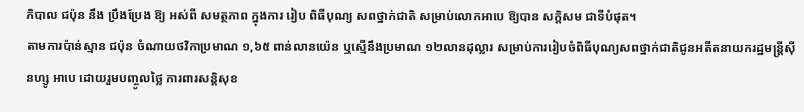ភិបាល ជប៉ុន នឹង ប្រឹងប្រែង ឱ្យ អស់ពី សមត្ថភាព ក្នុងការ រៀប ពិធីបុណ្យ សពថ្នាក់ជាតិ សម្រាប់លោកអាបេ ឱ្យបាន សក្តិសម ជាទីបំផុត។
តាមការប៉ាន់ស្មាន ជប៉ុន ចំណាយថវិកាប្រមាណ ១,៦៥ ពាន់លានយ៉េន ឬស្មើនឹងប្រមាណ ១២លានដុល្លារ សម្រាប់ការរៀបចំពិធីបុណ្យសពថ្នាក់ជាតិជូនអតីតនាយករដ្ឋមន្ត្រីស៊ីនហ្សូ អាបេ ដោយរួមបញ្ចូលថ្លៃ ការពារសន្តិសុខ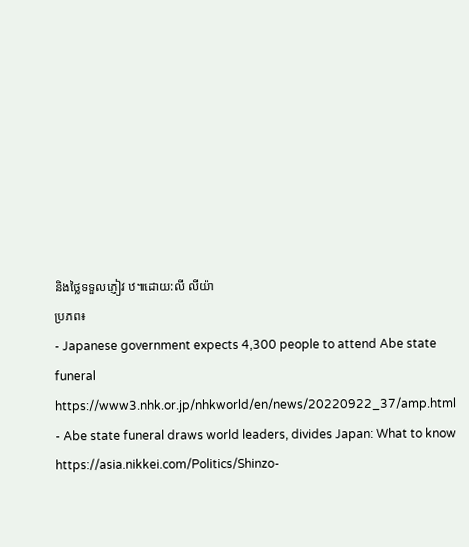និងថ្លៃទទួលភ្ញៀវ ឋ៕ដោយ:លី លីយ៉ា
ប្រភព៖
- Japanese government expects 4,300 people to attend Abe state funeral
https://www3.nhk.or.jp/nhkworld/en/news/20220922_37/amp.html - Abe state funeral draws world leaders, divides Japan: What to know
https://asia.nikkei.com/Politics/Shinzo-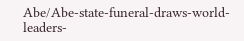Abe/Abe-state-funeral-draws-world-leaders-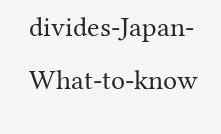divides-Japan-What-to-know